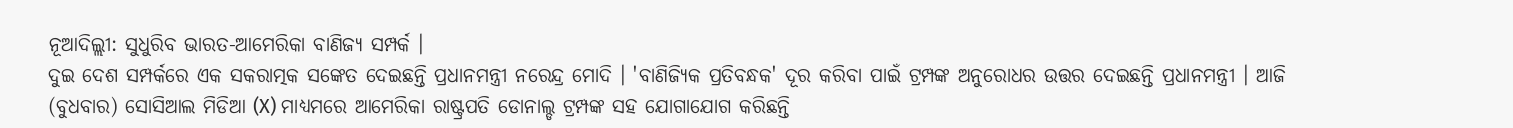ନୂଆଦିଲ୍ଲୀ: ସୁଧୁରିବ ଭାରତ-ଆମେରିକା ବାଣିଜ୍ୟ ସମ୍ପର୍କ ।
ଦୁଇ ଦେଶ ସମ୍ପର୍କରେ ଏକ ସକରାତ୍ମକ ସଙ୍କେତ ଦେଇଛନ୍ତି ପ୍ରଧାନମନ୍ତ୍ରୀ ନରେନ୍ଦ୍ର ମୋଦି । 'ବାଣିଜ୍ୟିକ ପ୍ରତିବନ୍ଧକ' ଦୂର କରିବା ପାଇଁ ଟ୍ରମ୍ପଙ୍କ ଅନୁରୋଧର ଉତ୍ତର ଦେଇଛନ୍ତି ପ୍ରଧାନମନ୍ତ୍ରୀ । ଆଜି (ବୁଧବାର) ସୋସିଆଲ ମିଡିଆ (X) ମାଧ୍ୟମରେ ଆମେରିକା ରାଷ୍ଟ୍ରପତି ଡୋନାଲ୍ଡ ଟ୍ରମ୍ପଙ୍କ ସହ ଯୋଗାଯୋଗ କରିଛନ୍ତି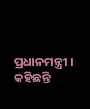ପ୍ରଧାନମନ୍ତ୍ରୀ । କହିଛନ୍ତି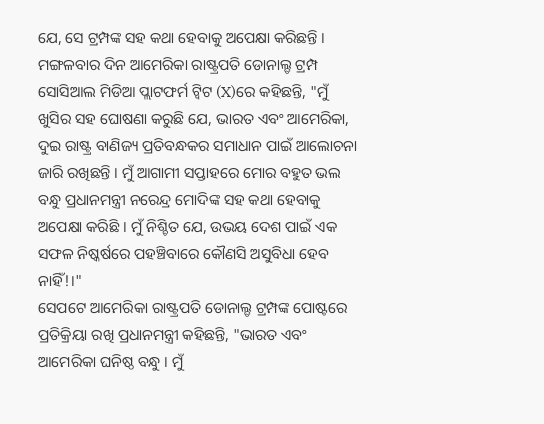ଯେ, ସେ ଟ୍ରମ୍ପଙ୍କ ସହ କଥା ହେବାକୁ ଅପେକ୍ଷା କରିଛନ୍ତି ।
ମଙ୍ଗଳବାର ଦିନ ଆମେରିକା ରାଷ୍ଟ୍ରପତି ଡୋନାଲ୍ଡ ଟ୍ରମ୍ପ ସୋସିଆଲ ମିଡିଆ ପ୍ଲାଟଫର୍ମ ଟ୍ବିଟ (X)ରେ କହିଛନ୍ତି, "ମୁଁ ଖୁସିର ସହ ଘୋଷଣା କରୁଛି ଯେ, ଭାରତ ଏବଂ ଆମେରିକା, ଦୁଇ ରାଷ୍ଟ୍ର ବାଣିଜ୍ୟ ପ୍ରତିବନ୍ଧକର ସମାଧାନ ପାଇଁ ଆଲୋଚନା ଜାରି ରଖିଛନ୍ତି । ମୁଁ ଆଗାମୀ ସପ୍ତାହରେ ମୋର ବହୁତ ଭଲ ବନ୍ଧୁ ପ୍ରଧାନମନ୍ତ୍ରୀ ନରେନ୍ଦ୍ର ମୋଦିଙ୍କ ସହ କଥା ହେବାକୁ ଅପେକ୍ଷା କରିଛି । ମୁଁ ନିଶ୍ଚିତ ଯେ, ଉଭୟ ଦେଶ ପାଇଁ ଏକ ସଫଳ ନିଷ୍କର୍ଷରେ ପହଞ୍ଚିବାରେ କୌଣସି ଅସୁବିଧା ହେବ ନାହିଁ!।"
ସେପଟେ ଆମେରିକା ରାଷ୍ଟ୍ରପତି ଡୋନାଲ୍ଡ ଟ୍ରମ୍ପଙ୍କ ପୋଷ୍ଟରେ ପ୍ରତିକ୍ରିୟା ରଖି ପ୍ରଧାନମନ୍ତ୍ରୀ କହିଛନ୍ତି, "ଭାରତ ଏବଂ ଆମେରିକା ଘନିଷ୍ଠ ବନ୍ଧୁ । ମୁଁ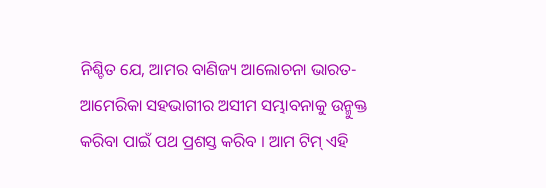ନିଶ୍ଚିତ ଯେ, ଆମର ବାଣିଜ୍ୟ ଆଲୋଚନା ଭାରତ-ଆମେରିକା ସହଭାଗୀର ଅସୀମ ସମ୍ଭାବନାକୁ ଉନ୍ମୁକ୍ତ କରିବା ପାଇଁ ପଥ ପ୍ରଶସ୍ତ କରିବ । ଆମ ଟିମ୍ ଏହି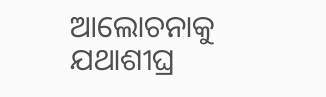ଆଲୋଚନାକୁ ଯଥାଶୀଘ୍ର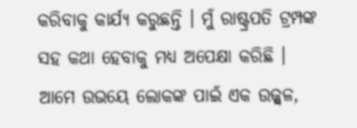କରିବାକୁ କାର୍ଯ୍ୟ କରୁଛନ୍ତି । ମୁଁ ରାଷ୍ଟ୍ରପତି ଟ୍ରମ୍ପଙ୍କ ସହ କଥା ହେବାକୁ ମଧ୍ୟ ଅପେକ୍ଷା କରିଛି । ଆମେ ଉଭୟେ ଲୋକଙ୍କ ପାଇଁ ଏକ ଉଜ୍ଜ୍ୱଳ,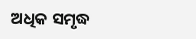ଅଧିକ ସମୃଦ୍ଧ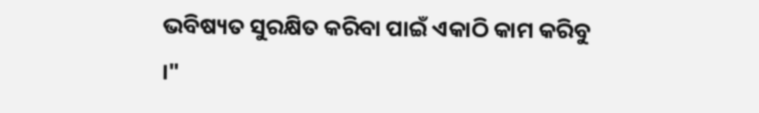ଭବିଷ୍ୟତ ସୁରକ୍ଷିତ କରିବା ପାଇଁ ଏକାଠି କାମ କରିବୁ ।"